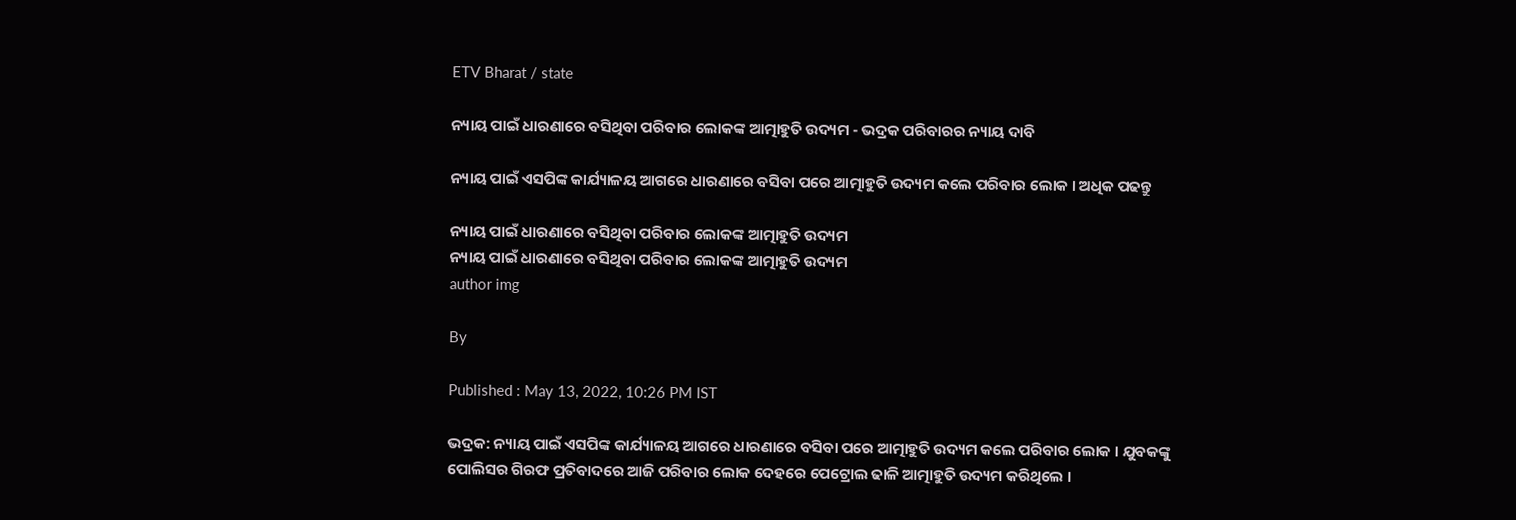ETV Bharat / state

ନ୍ୟାୟ ପାଇଁ ଧାରଣାରେ ବସିଥିବା ପରିବାର ଲୋକଙ୍କ ଆତ୍ମାହୁତି ଉଦ୍ୟମ - ଭଦ୍ରକ ପରିବାରର ନ୍ୟାୟ ଦାବି

ନ୍ୟାୟ ପାଇଁ ଏସପିଙ୍କ କାର୍ଯ୍ୟାଳୟ ଆଗରେ ଧାରଣାରେ ବସିବା ପରେ ଆତ୍ମାହୁତି ଉଦ୍ୟମ କଲେ ପରିବାର ଲୋକ । ଅଧିକ ପଢନ୍ତୁ

ନ୍ୟାୟ ପାଇଁ ଧାରଣାରେ ବସିଥିବା ପରିବାର ଲୋକଙ୍କ ଆତ୍ମାହୁତି ଉଦ୍ୟମ
ନ୍ୟାୟ ପାଇଁ ଧାରଣାରେ ବସିଥିବା ପରିବାର ଲୋକଙ୍କ ଆତ୍ମାହୁତି ଉଦ୍ୟମ
author img

By

Published : May 13, 2022, 10:26 PM IST

ଭଦ୍ରକ: ନ୍ୟାୟ ପାଇଁ ଏସପିଙ୍କ କାର୍ଯ୍ୟାଳୟ ଆଗରେ ଧାରଣାରେ ବସିବା ପରେ ଆତ୍ମାହୁତି ଉଦ୍ୟମ କଲେ ପରିବାର ଲୋକ । ଯୁବକଙ୍କୁ ପୋଲିସର ଗିରଫ ପ୍ରତିବାଦରେ ଆଜି ପରିବାର ଲୋକ ଦେହରେ ପେଟ୍ରୋଲ ଢାଳି ଆତ୍ମାହୁତି ଉଦ୍ୟମ କରିଥିଲେ ।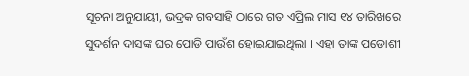ସୂଚନା ଅନୁଯାୟୀ, ଭଦ୍ରକ ଗବସାହି ଠାରେ ଗତ ଏପ୍ରିଲ ମାସ ୧୪ ତାରିଖରେ ସୁଦର୍ଶନ ଦାସଙ୍କ ଘର ପୋଡି ପାଉଁଶ ହୋଇଯାଇଥିଲା । ଏହା ତାଙ୍କ ପଡୋଶୀ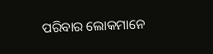ପରିବାର ଲୋକମାନେ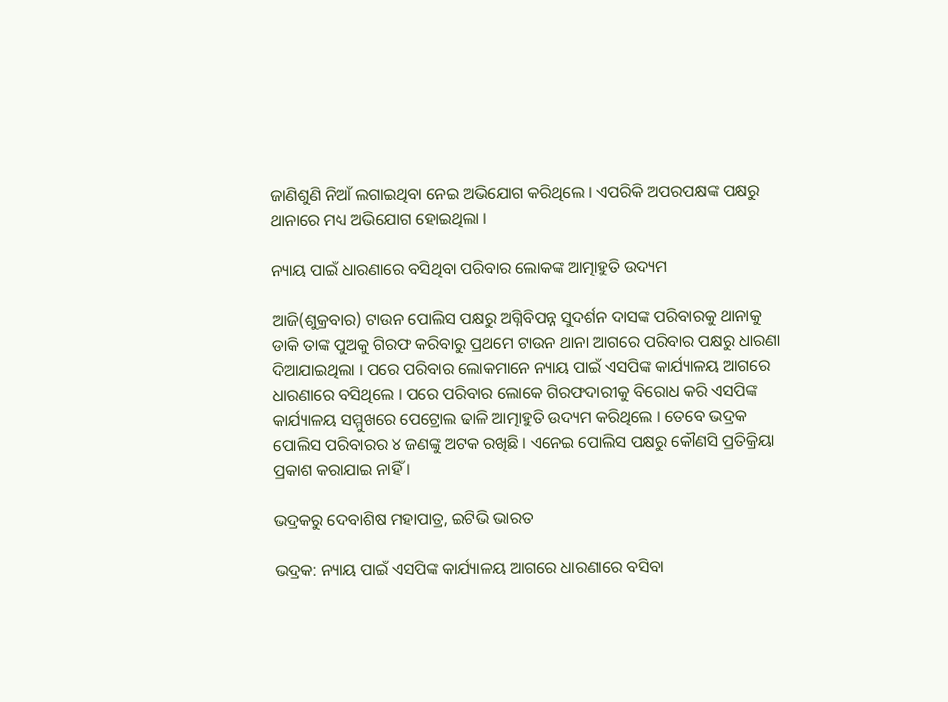ଜାଣିଶୁଣି ନିଆଁ ଲଗାଇଥିବା ନେଇ ଅଭିଯୋଗ କରିଥିଲେ । ଏପରିକି ଅପରପକ୍ଷଙ୍କ ପକ୍ଷରୁ ଥାନାରେ ମଧ୍ୟ ଅଭିଯୋଗ ହୋଇଥିଲା ।

ନ୍ୟାୟ ପାଇଁ ଧାରଣାରେ ବସିଥିବା ପରିବାର ଲୋକଙ୍କ ଆତ୍ମାହୁତି ଉଦ୍ୟମ

ଆଜି(ଶୁକ୍ରବାର) ଟାଉନ ପୋଲିସ ପକ୍ଷରୁ ଅଗ୍ନିବିପନ୍ନ ସୁଦର୍ଶନ ଦାସଙ୍କ ପରିବାରକୁ ଥାନାକୁ ଡାକି ତାଙ୍କ ପୁଅକୁ ଗିରଫ କରିବାରୁ ପ୍ରଥମେ ଟାଉନ ଥାନା ଆଗରେ ପରିବାର ପକ୍ଷରୁ ଧାରଣା ଦିଆଯାଇଥିଲା । ପରେ ପରିବାର ଲୋକମାନେ ନ୍ୟାୟ ପାଇଁ ଏସପିଙ୍କ କାର୍ଯ୍ୟାଳୟ ଆଗରେ ଧାରଣାରେ ବସିଥିଲେ । ପରେ ପରିବାର ଲୋକେ ଗିରଫଦାରୀକୁ ବିରୋଧ କରି ଏସପିଙ୍କ କାର୍ଯ୍ୟାଳୟ ସମ୍ମୁଖରେ ପେଟ୍ରୋଲ ଢାଳି ଆତ୍ମାହୁତି ଉଦ୍ୟମ କରିଥିଲେ । ତେବେ ଭଦ୍ରକ ପୋଲିସ ପରିବାରର ୪ ଜଣଙ୍କୁ ଅଟକ ରଖିଛି । ଏନେଇ ପୋଲିସ ପକ୍ଷରୁ କୌଣସି ପ୍ରତିକ୍ରିୟା ପ୍ରକାଶ କରାଯାଇ ନାହିଁ ।

ଭଦ୍ରକରୁ ଦେବାଶିଷ ମହାପାତ୍ର, ଇଟିଭି ଭାରତ

ଭଦ୍ରକ: ନ୍ୟାୟ ପାଇଁ ଏସପିଙ୍କ କାର୍ଯ୍ୟାଳୟ ଆଗରେ ଧାରଣାରେ ବସିବା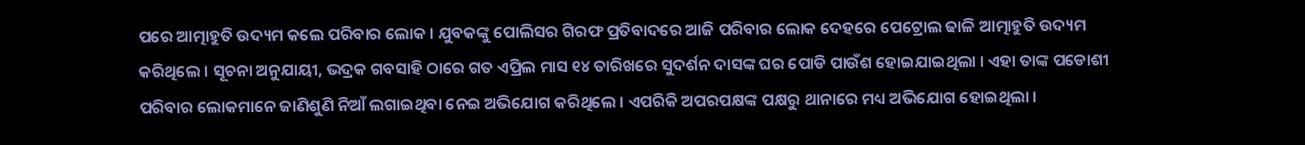ପରେ ଆତ୍ମାହୁତି ଉଦ୍ୟମ କଲେ ପରିବାର ଲୋକ । ଯୁବକଙ୍କୁ ପୋଲିସର ଗିରଫ ପ୍ରତିବାଦରେ ଆଜି ପରିବାର ଲୋକ ଦେହରେ ପେଟ୍ରୋଲ ଢାଳି ଆତ୍ମାହୁତି ଉଦ୍ୟମ କରିଥିଲେ । ସୂଚନା ଅନୁଯାୟୀ, ଭଦ୍ରକ ଗବସାହି ଠାରେ ଗତ ଏପ୍ରିଲ ମାସ ୧୪ ତାରିଖରେ ସୁଦର୍ଶନ ଦାସଙ୍କ ଘର ପୋଡି ପାଉଁଶ ହୋଇଯାଇଥିଲା । ଏହା ତାଙ୍କ ପଡୋଶୀ ପରିବାର ଲୋକମାନେ ଜାଣିଶୁଣି ନିଆଁ ଲଗାଇଥିବା ନେଇ ଅଭିଯୋଗ କରିଥିଲେ । ଏପରିକି ଅପରପକ୍ଷଙ୍କ ପକ୍ଷରୁ ଥାନାରେ ମଧ୍ୟ ଅଭିଯୋଗ ହୋଇଥିଲା ।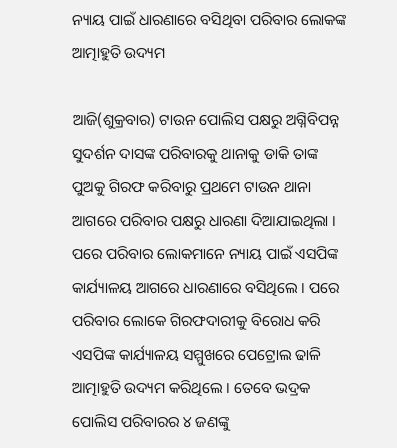ନ୍ୟାୟ ପାଇଁ ଧାରଣାରେ ବସିଥିବା ପରିବାର ଲୋକଙ୍କ ଆତ୍ମାହୁତି ଉଦ୍ୟମ

ଆଜି(ଶୁକ୍ରବାର) ଟାଉନ ପୋଲିସ ପକ୍ଷରୁ ଅଗ୍ନିବିପନ୍ନ ସୁଦର୍ଶନ ଦାସଙ୍କ ପରିବାରକୁ ଥାନାକୁ ଡାକି ତାଙ୍କ ପୁଅକୁ ଗିରଫ କରିବାରୁ ପ୍ରଥମେ ଟାଉନ ଥାନା ଆଗରେ ପରିବାର ପକ୍ଷରୁ ଧାରଣା ଦିଆଯାଇଥିଲା । ପରେ ପରିବାର ଲୋକମାନେ ନ୍ୟାୟ ପାଇଁ ଏସପିଙ୍କ କାର୍ଯ୍ୟାଳୟ ଆଗରେ ଧାରଣାରେ ବସିଥିଲେ । ପରେ ପରିବାର ଲୋକେ ଗିରଫଦାରୀକୁ ବିରୋଧ କରି ଏସପିଙ୍କ କାର୍ଯ୍ୟାଳୟ ସମ୍ମୁଖରେ ପେଟ୍ରୋଲ ଢାଳି ଆତ୍ମାହୁତି ଉଦ୍ୟମ କରିଥିଲେ । ତେବେ ଭଦ୍ରକ ପୋଲିସ ପରିବାରର ୪ ଜଣଙ୍କୁ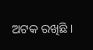ଅଟକ ରଖିଛି ।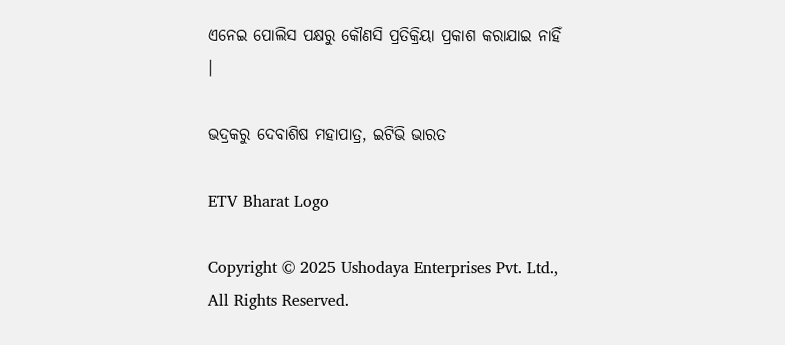ଏନେଇ ପୋଲିସ ପକ୍ଷରୁ କୌଣସି ପ୍ରତିକ୍ରିୟା ପ୍ରକାଶ କରାଯାଇ ନାହିଁ ।

ଭଦ୍ରକରୁ ଦେବାଶିଷ ମହାପାତ୍ର, ଇଟିଭି ଭାରତ

ETV Bharat Logo

Copyright © 2025 Ushodaya Enterprises Pvt. Ltd., All Rights Reserved.